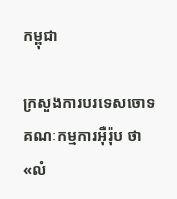កម្ពុជា

ក្រសួងការបរទេសចោទគណៈកម្មការអ៊ឺរ៉ុប ថា«លំ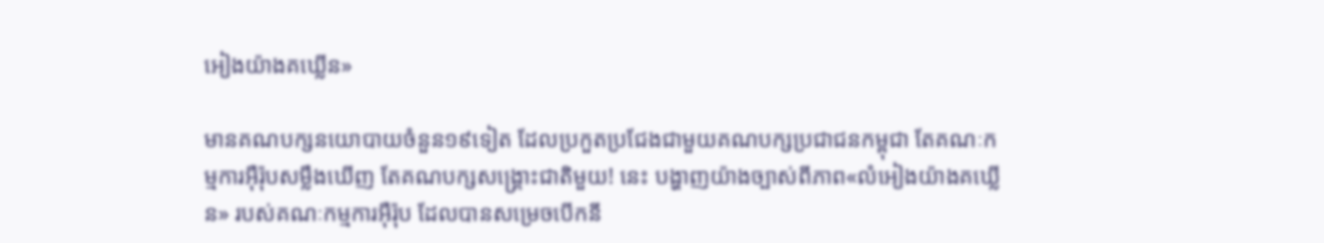អៀងយ៉ាងគឃ្លើន»

មានគណបក្សនយោបាយចំនួន១៩ទៀត ដែលប្រកួតប្រជែងជាមួយគណបក្សប្រជាជនកម្ពុជា តែគណៈកម្មការអ៊ឺរ៉ុបសម្លឹងឃើញ តែគណបក្សសង្គ្រោះជាតិមួយ! នេះ បង្ហាញយ៉ាងច្បាស់ពីភាព«លំអៀងយ៉ាងគឃ្លើន» របស់គណៈកម្មការអ៊ឺរ៉ុប ដែលបានសម្រេចបើកនី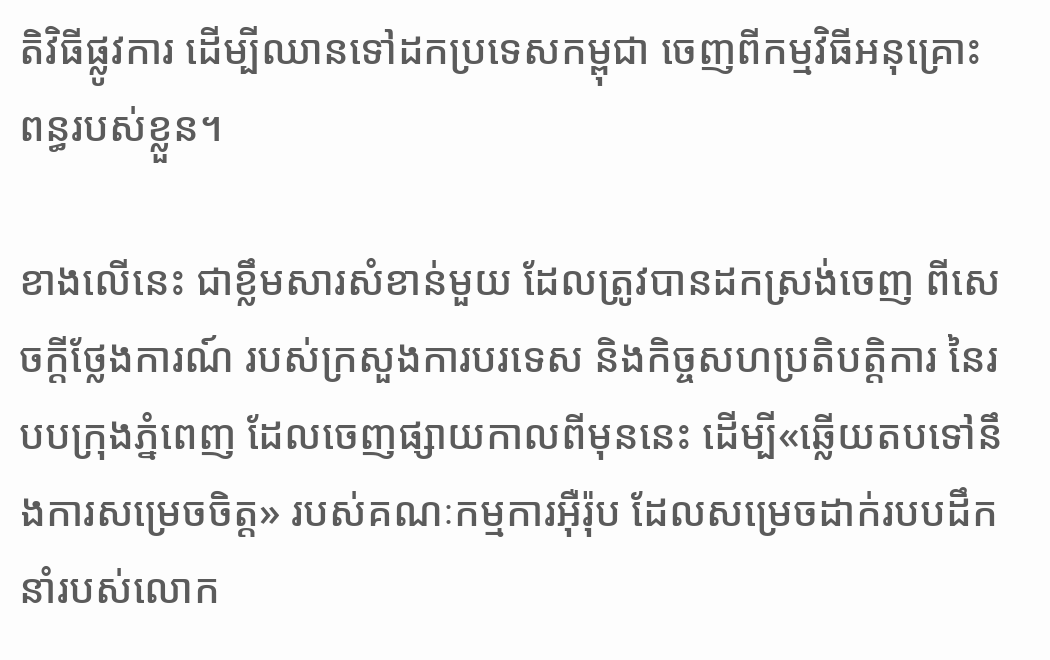តិវិធីផ្លូវការ ដើម្បីឈានទៅដកប្រទេសកម្ពុជា ចេញពីកម្មវិធីអនុគ្រោះពន្ធរបស់ខ្លួន។

ខាងលើនេះ ជាខ្លឹមសារសំខាន់មួយ ដែលត្រូវបានដកស្រង់ចេញ ពីសេចក្ដីថ្លែងការណ៍ របស់ក្រសួងការបរទេស និងកិច្ចសហប្រតិបត្តិការ នៃរបបក្រុងភ្នំពេញ ដែលចេញផ្សាយកាលពីមុននេះ ដើម្បី«ឆ្លើយតបទៅនឹងការសម្រេចចិត្ត» របស់គណៈកម្មការអ៊ឺរ៉ុប ដែលសម្រេចដាក់របបដឹកនាំរបស់លោក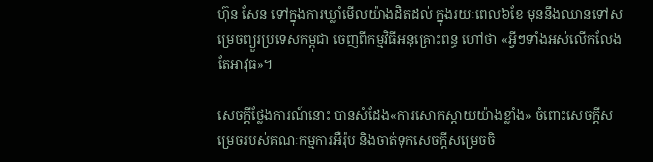ហ៊ុន សែន ទៅក្នុងការឃ្លាំមើលយ៉ាងដិតដល់ ក្នុងរយៈពេល៦ខែ មុននឹងឈានទៅសម្រេចព្យួរប្រទេសកម្ពុជា ចេញពីកម្មវិធីអនុគ្រោះពន្ធ ហៅថា «អ្វីៗទាំងអស់លើកលែងតែអាវុធ»។

សេចក្តីថ្លែងការណ៍នោះ បានសំដែង«ការសោកស្តាយយ៉ាងខ្លាំង» ចំពោះសេចក្ដីសម្រេចរបស់គណៈកម្មការអឺរ៉ុប និងចាត់ទុកសេចក្តីសម្រេចចិ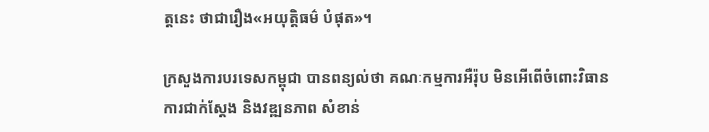ត្តនេះ ថាជារឿង«អយុត្តិធម៌ បំផុត»។

ក្រសួងការបរទេសកម្ពុជា បានពន្យល់ថា គណៈកម្មការអឺរ៉ុប មិនអើពើចំពោះវិធានការជាក់ស្តែង និងវឌ្ឍនភាព សំខាន់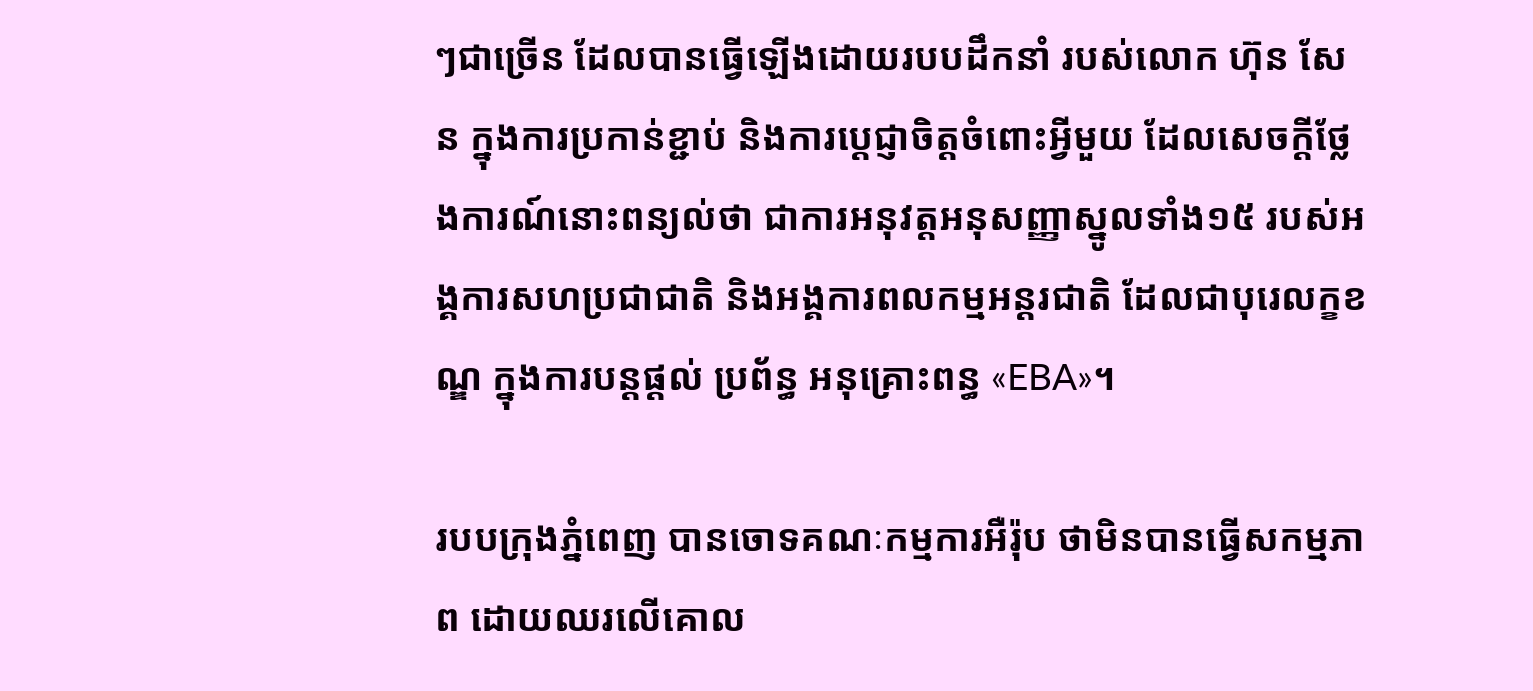ៗជាច្រើន ដែលបានធ្វើឡើងដោយរបបដឹកនាំ របស់លោក ហ៊ុន សែន ក្នុងការប្រកាន់ខ្ជាប់ និងការប្តេជ្ញាចិត្តចំពោះអ្វីមួយ ដែលសេចក្ដីថ្លែងការណ៍នោះពន្យល់ថា ជាការអនុវត្តអនុសញ្ញាស្នូលទាំង១៥ របស់អង្គការសហប្រជាជាតិ និងអង្គការពលកម្មអន្តរជាតិ ដែលជាបុរេលក្ខខណ្ឌ ក្នុងការបន្តផ្តល់ ប្រព័ន្ធ អនុគ្រោះពន្ធ «EBA»។

របបក្រុងភ្នំពេញ បានចោទគណៈកម្មការអឺរ៉ុប ថាមិនបានធ្វើសកម្មភាព ដោយឈរលើគោល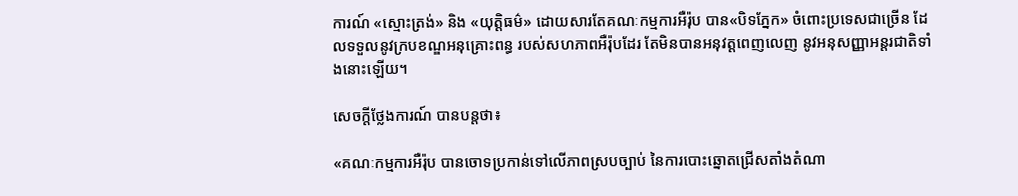ការណ៍ «ស្មោះត្រង់» និង «យុត្តិធម៌» ដោយសារតែគណៈកម្មការអឺរ៉ុប បាន«បិទភ្នែក» ចំពោះប្រទេសជាច្រើន ដែលទទួលនូវក្របខណ្ឌអនុគ្រោះពន្ធ របស់សហភាពអឺរ៉ុបដែរ តែមិនបានអនុវត្តពេញលេញ នូវអនុសញ្ញាអន្តរជាតិទាំងនោះឡើយ។

សេចក្ដីថ្លែងការណ៍ បានបន្តថា៖

«គណៈកម្មការអឺរ៉ុប បានចោទប្រកាន់ទៅលើភាពស្របច្បាប់ នៃការបោះឆ្នោតជ្រើសតាំងតំណា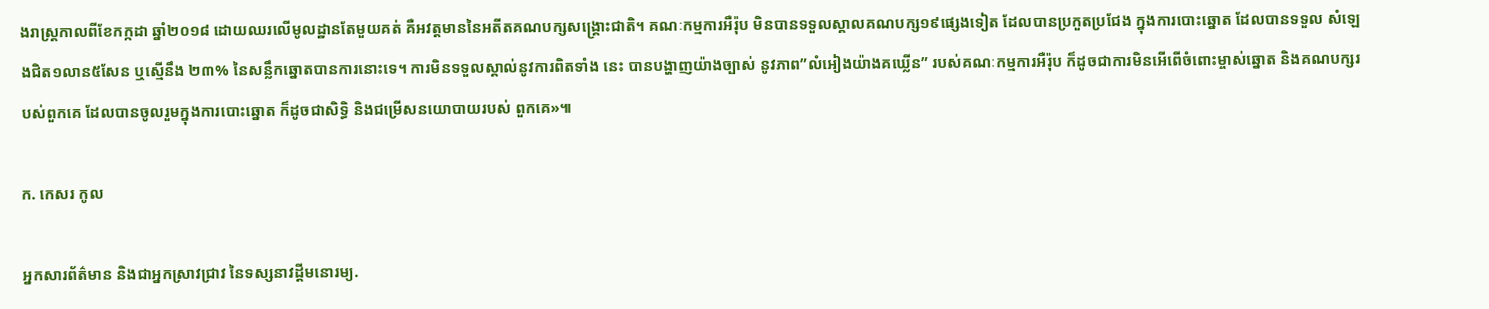ងរាស្ត្រកាលពីខែកក្កដា ឆ្នាំ២០១៨ ដោយឈរលើមូលដ្ឋានតែមួយគត់ គឺអវត្តមាននៃអតីតគណបក្សសង្គ្រោះជាតិ។ គណៈកម្មការអឺរ៉ុប មិនបានទទួលស្គាលគណបក្ស១៩ផ្សេងទៀត ដែលបានប្រកួតប្រជែង ក្នុងការបោះឆ្នោត ដែលបានទទួល សំឡេងជិត១លាន៥សែន ឬស្មើនឹង ២៣% នៃសន្លឹកឆ្នោតបានការនោះទេ។ ការមិនទទួលស្គាល់នូវការពិតទាំង នេះ បានបង្ហាញយ៉ាងច្បាស់ នូវភាព”លំអៀងយ៉ាងគឃ្លើន” របស់គណៈកម្មការអឺរ៉ុប ក៏ដូចជាការមិនអើពើចំពោះម្ចាស់ឆ្នោត និងគណបក្សរបស់ពួកគេ ដែលបានចូលរួមក្នុងការបោះឆ្នោត ក៏ដូចជាសិទ្ធិ និងជម្រើសនយោបាយរបស់ ពួកគេ»៕

ក. កេសរ កូល

អ្នកសារព័ត៌មាន និងជាអ្នកស្រាវជ្រាវ នៃទស្សនាវដ្ដីមនោរម្យ.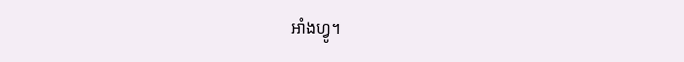អាំងហ្វូ។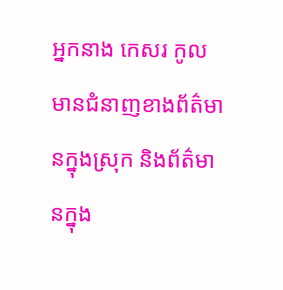អ្នកនាង កេសរ កូល មានជំនាញខាងព័ត៌មានក្នុងស្រុក និងព័ត៌មានក្នុង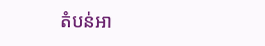តំបន់អា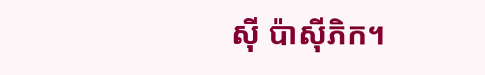ស៊ី ប៉ាស៊ីភិក។